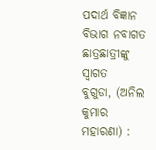ପଦାର୍ଥ ବିଜ୍ଞାନ ବିଭାଗ ନବାଗତ ଛାତ୍ରଛାତ୍ରୀଙ୍କୁ ସ୍ୱାଗତ
ବୁଗୁଡା, (ଅନିଲ କୁମାର ମହାରଣା) :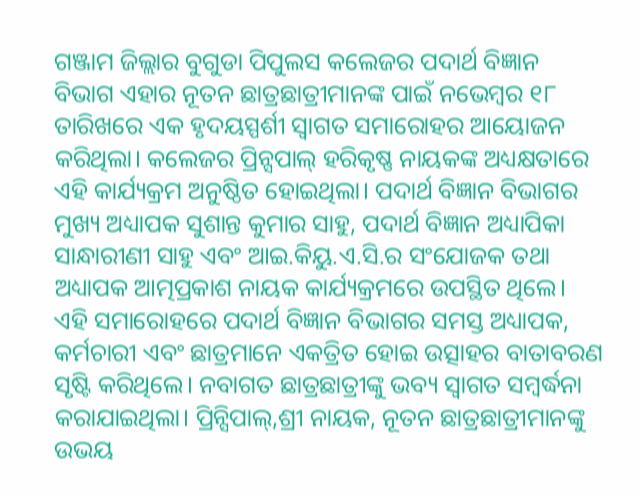ଗଞ୍ଜାମ ଜିଲ୍ଲାର ବୁଗୁଡା ପିପୁଲସ କଲେଜର ପଦାର୍ଥ ବିଜ୍ଞାନ ବିଭାଗ ଏହାର ନୂତନ ଛାତ୍ରଛାତ୍ରୀମାନଙ୍କ ପାଇଁ ନଭେମ୍ବର ୧୮ ତାରିଖରେ ଏକ ହୃଦୟସ୍ପର୍ଶୀ ସ୍ୱାଗତ ସମାରୋହର ଆୟୋଜନ କରିଥିଲା। କଲେଜର ପ୍ରିନ୍ସପାଲ୍ ହରିକୃଷ୍ଣ ନାୟକଙ୍କ ଅଧ୍ୟକ୍ଷତାରେ ଏହି କାର୍ଯ୍ୟକ୍ରମ ଅନୁଷ୍ଠିତ ହୋଇଥିଲା। ପଦାର୍ଥ ବିଜ୍ଞାନ ବିଭାଗର ମୁଖ୍ୟ ଅଧ୍ୟାପକ ସୁଶାନ୍ତ କୁମାର ସାହୁ, ପଦାର୍ଥ ବିଜ୍ଞାନ ଅଧ୍ୟାପିକା ସାନ୍ଧାରୀଣୀ ସାହୁ ଏବଂ ଆଇ.କିୟୁ.ଏ.ସି.ର ସଂଯୋଜକ ତଥା ଅଧ୍ୟାପକ ଆତ୍ମପ୍ରକାଶ ନାୟକ କାର୍ଯ୍ୟକ୍ରମରେ ଉପସ୍ଥିତ ଥିଲେ। ଏହି ସମାରୋହରେ ପଦାର୍ଥ ବିଜ୍ଞାନ ବିଭାଗର ସମସ୍ତ ଅଧ୍ୟାପକ, କର୍ମଚାରୀ ଏବଂ ଛାତ୍ରମାନେ ଏକତ୍ରିତ ହୋଇ ଉତ୍ସାହର ବାତାବରଣ ସୃଷ୍ଟି କରିଥିଲେ। ନବାଗତ ଛାତ୍ରଛାତ୍ରୀଙ୍କୁ ଭବ୍ୟ ସ୍ୱାଗତ ସମ୍ବର୍ଦ୍ଧନା କରାଯାଇଥିଲା। ପ୍ରିନ୍ସିପାଲ୍,ଶ୍ରୀ ନାୟକ, ନୂତନ ଛାତ୍ରଛାତ୍ରୀମାନଙ୍କୁ ଉଭୟ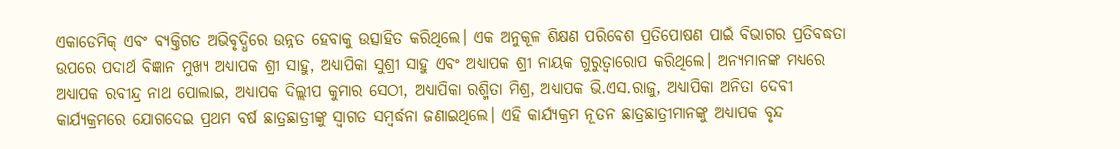ଏକାଡେମିକ୍ ଏବଂ ବ୍ୟକ୍ତିଗତ ଅଭିବୃଦ୍ଧିରେ ଉନ୍ନତ ହେବାକୁ ଉତ୍ସାହିତ କରିଥିଲେ। ଏକ ଅନୁକୂଳ ଶିକ୍ଷଣ ପରିବେଶ ପ୍ରତିପୋଷଣ ପାଇଁ ବିଭାଗର ପ୍ରତିବଦ୍ଧତା ଉପରେ ପଦାର୍ଥ ବିଜ୍ଞାନ ମୁଖ୍ୟ ଅଧ୍ୟାପକ ଶ୍ରୀ ସାହୁ, ଅଧ୍ୟାପିକା ସୁଶ୍ରୀ ସାହୁ ଏବଂ ଅଧ୍ୟାପକ ଶ୍ରୀ ନାୟକ ଗୁରୁତ୍ୱାରୋପ କରିଥିଲେ। ଅନ୍ୟମାନଙ୍କ ମଧ୍ୟରେ ଅଧ୍ୟାପକ ରବୀନ୍ଦ୍ର ନାଥ ପୋଲାଇ, ଅଧ୍ୟାପକ ଦିଲ୍ଲୀପ କୁମାର ସେଠୀ, ଅଧ୍ୟାପିକା ରଶ୍ମିତା ମିଶ୍ର, ଅଧ୍ୟାପକ ଭି.ଏସ.ରାଜୁ, ଅଧ୍ୟାପିକା ଅନିତା ଦେବୀ କାର୍ଯ୍ୟକ୍ରମରେ ଯୋଗଦେଇ ପ୍ରଥମ ବର୍ଷ ଛାତ୍ରଛାତ୍ରୀଙ୍କୁ ସ୍ୱାଗତ ସମ୍ବର୍ଦ୍ଧନା ଜଣାଇଥିଲେ। ଏହି କାର୍ଯ୍ୟକ୍ରମ ନୂତନ ଛାତ୍ରଛାତ୍ରୀମାନଙ୍କୁ ଅଧ୍ୟାପକ ବୃନ୍ଦ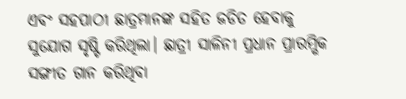ଏବଂ ସହପାଠୀ ଛାତ୍ରମାନଙ୍କ ସହିତ ଜଡିତ ହେବାକୁ ସୁଯୋଗ ସୃଷ୍ଟି କରିଥିଲା। ଛାତ୍ରୀ ସାଳିନୀ ପ୍ରଧାନ ପ୍ରାରମ୍ଭିକ ସଙ୍ଗୀତ ଗାନ କରିଥିବା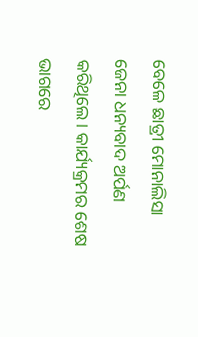ବେଳେ ଛାତ୍ରୀ ମୋନାଲିସା ଜେନା ଧନ୍ୟବାଦ ଅର୍ପଣ କରିଥିଲେ। କାର୍ଯ୍ୟକ୍ରମର ଶେଷ ଭାଗରେ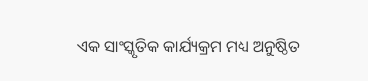ଏକ ସାଂସ୍କୃତିକ କାର୍ଯ୍ୟକ୍ରମ ମଧ୍ୟ ଅନୁଷ୍ଠିତ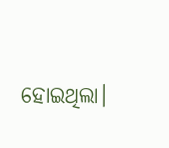ହୋଇଥିଲା।